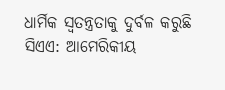ଧାର୍ମିକ ସ୍ୱତନ୍ତ୍ରତାକୁ ଦୁର୍ବଳ କରୁଛି ସିଏଏ: ଆମେରିକୀୟ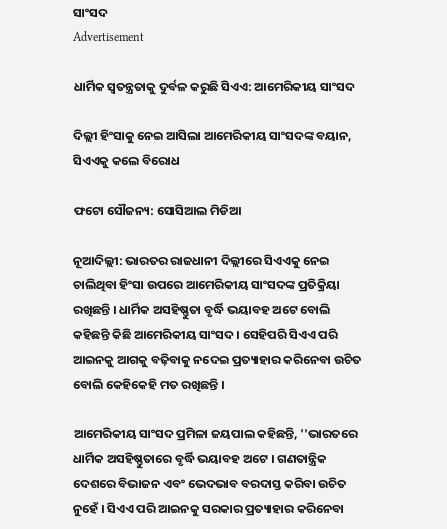ସାଂସଦ
Advertisement

ଧାର୍ମିକ ସ୍ୱତନ୍ତ୍ରତାକୁ ଦୁର୍ବଳ କରୁଛି ସିଏଏ: ଆମେରିକୀୟ ସାଂସଦ

ଦିଲ୍ଲୀ ହିଂସାକୁ ନେଇ ଆସିଲା ଆମେରିକୀୟ ସାଂସଦଙ୍କ ବୟାନ, ସିଏଏକୁ କଲେ ବିରୋଧ

ଫଟୋ ସୌଜନ୍ୟ: ସୋସିଆଲ ମିଡିଆ

ନୂଆଦିଲ୍ଲୀ: ଭାରତର ରାଜଧାନୀ ଦିଲ୍ଲୀରେ ସିଏଏକୁ ନେଇ ଚାଲିଥିବା ହିଂସା ଉପରେ ଆମେରିକୀୟ ସାଂସଦଙ୍କ ପ୍ରତିକ୍ରିୟା ରଖିଛନ୍ତି । ଧାର୍ମିକ ଅସହିଷ୍ଣୁତା ବୃର୍ଦ୍ଧି ଭୟାବହ ଅଟେ ବୋଲି କହିଛନ୍ତି କିଛି ଆମେରିକୀୟ ସାଂସଦ । ସେହିପରି ସିଏଏ ପରି ଆଇନକୁ ଆଗକୁ ବଢ଼ିବାକୁ ନଦେଇ ପ୍ରତ୍ୟାହାର କରିନେବା ଉଚିତ ବୋଲି କେହିକେହି ମତ ରଖିଛନ୍ତି ।

ଆମେରିକୀୟ ସାଂସଦ ପ୍ରମିଳା ଜୟପାଲ କହିଛନ୍ତି, ''ଭାରତରେ ଧାର୍ମିକ ଅସହିଷ୍ଣୁତାରେ ବୃର୍ଦ୍ଧି ଭୟାବହ ଅଟେ । ଗଣତାନ୍ତ୍ରିକ ଦେଶରେ ବିଭାଜନ ଏବଂ ଭେଦଭାବ ବରଦାସ୍ତ କରିବା ଉଚିତ ନୁହେଁ । ସିଏଏ ପରି ଆଇନକୁ ସରକାର ପ୍ରତ୍ୟାହାର କରିନେବା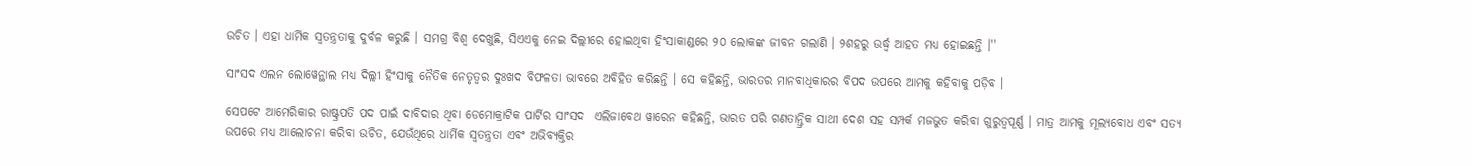ଉଚିତ । ଏହା ଧାର୍ମିକ ସ୍ୱତନ୍ତ୍ରତାକୁ ଦୁର୍ବଳ କରୁଛି । ସମଗ୍ର ବିଶ୍ୱ ଦେଖୁଛି, ସିଏଏକୁ ନେଇ ଦିଲ୍ଲୀରେ ହୋଇଥିବା ହିଂସାକାଣ୍ଡରେ ୨୦ ଲୋକଙ୍କ ଜୀବନ ଗଲାଣି । ୨ଶହରୁ ଉର୍ଦ୍ଧ୍ୱ ଆହତ ମଧ୍ୟ ହୋଇଛନ୍ତି ।''

ସାଂସଦ ଏଲନ ଲୋୱେନ୍ଥାଲ ମଧ୍ୟ ଦିଲ୍ଲୀ ହିଂସାକୁ ନୈତିକ ନେତୃତ୍ୱର ଦୁଃଖଦ ବିଫଳତା ଭାବରେ ଅବିହିତ କରିଛନ୍ତି । ସେ କହିଛନ୍ତି, ଭାରତର ମାନବାଧିକାରର ବିପଦ ଉପରେ ଆମକୁ କହିବାକୁ ପଡ଼ିବ ।

ସେପଟେ ଆମେରିକାର ରାଷ୍ଟ୍ରପତି ପଦ ପାଇଁ ଦାବିଦାର ଥିବା ଡେମୋକ୍ରାଟିକ ପାର୍ଟିର ସାଂସଦ  ଏଲିଜାବେଥ ୱାରେନ କହିଛନ୍ତି, ଭାରତ ପରି ଗଣତାନ୍ତ୍ରିକ ସାଥୀ ଦେଶ ସହ ସମ୍ପର୍କ ମଜଭୁତ କରିବା ଗୁରୁତ୍ୱପୂର୍ଣ୍ଣ । ମାତ୍ର ଆମକୁ ମୂଲ୍ୟବୋଧ ଏବଂ ସତ୍ୟ ଉପରେ ମଧ୍ୟ ଆଲୋଚନା କରିବା ଉଚିତ, ଯେଉଁଥିରେ ଧାର୍ମିକ ସ୍ୱତନ୍ତ୍ରତା ଏବଂ ଅଭିବ୍ୟକ୍ତିର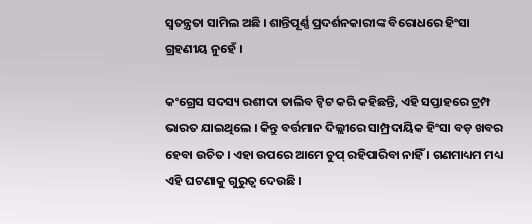ସ୍ୱତନ୍ତ୍ରତା ସାମିଲ ଅଛି । ଶାନ୍ତିପୂର୍ଣ୍ଣ ପ୍ରଦର୍ଶନକାରୀଙ୍କ ବିରୋଧରେ ହିଂସା ଗ୍ରହଣୀୟ ନୁହେଁ ।

କଂଗ୍ରେସ ସଦସ୍ୟ ରଶୀଦା ତାଲିବ ଟ୍ୱିଟ କରି କହିଛନ୍ତି, ଏହି ସପ୍ତାହରେ ଟ୍ରମ୍ପ ଭାରତ ଯାଇଥିଲେ । କିନ୍ତୁ ବର୍ତ୍ତମାନ ଦିଲ୍ଲୀରେ ସାମ୍ପ୍ରଦାୟିକ ହିଂସା ବଡ଼ ଖବର ହେବା ଉଚିତ । ଏହା ଉପରେ ଆମେ ଚୁପ୍ ରହିପାରିବା ନାହିଁ । ଗଣମାଧ୍ୟମ ମଧ୍ୟ ଏହି ଘଟଣାକୁ ଗୁରୁତ୍ୱ ଦେଉଛି ।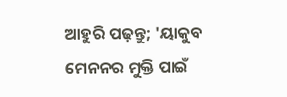ଆହୁରି ପଢ଼ନ୍ତୁ; 'ୟାକୁବ ମେନନର ମୁକ୍ତି ପାଇଁ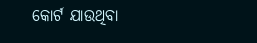କୋର୍ଟ ଯାଉଥିବା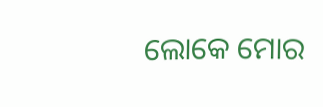ଲୋକେ ମୋର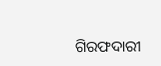ଗିରଫଦାରୀ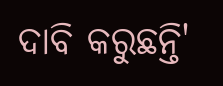ଦାବି କରୁଛନ୍ତି'